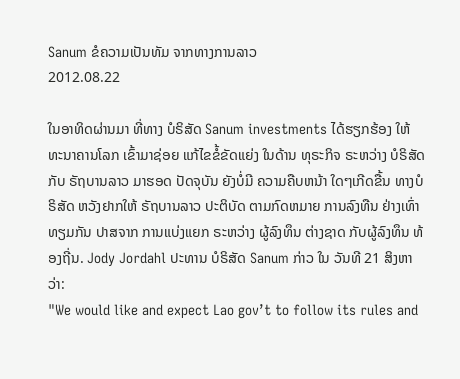Sanum ຂໍຄວາມເປັນທັມ ຈາກທາງການລາວ
2012.08.22

ໃນອາທິດຜ່ານມາ ທີ່ທາງ ບໍຣິສັດ Sanum investments ໄດ້ຮຽກຮ້ອງ ໃຫ້ ທະນາຄານໂລກ ເຂົ້າມາຊ່ອຍ ແກ້ໄຂຂໍ້ຂັດແຍ່ງ ໃນດ້ານ ທຸຣະກິຈ ຣະຫວ່າງ ບໍຣິສັດ ກັບ ຣັຖບານລາວ ມາຮອດ ປັດຈຸບັນ ຍັງບໍ່ມີ ຄວາມຄືບຫນ້າ ໃດໆເກີດຂື້ນ ທາງບໍຣິສັດ ຫວັງຢາກໃຫ້ ຣັຖບານລາວ ປະຕິບັດ ຕາມກົດຫມາຍ ການລົງທືນ ຢ່າງເທົ່າທຽມກັນ ປາສຈາກ ການແບ່ງແຍກ ຣະຫວ່າງ ຜູ້ລົງທຶນ ຕ່າງຊາດ ກັບຜູ້ລົງທຶນ ທ້ອງຖີ່ນ. Jody Jordahl ປະທານ ບໍຣິສັດ Sanum ກ່າວ ໃນ ວັນທີ 21 ສິງຫາ ວ່າ:
"We would like and expect Lao gov’t to follow its rules and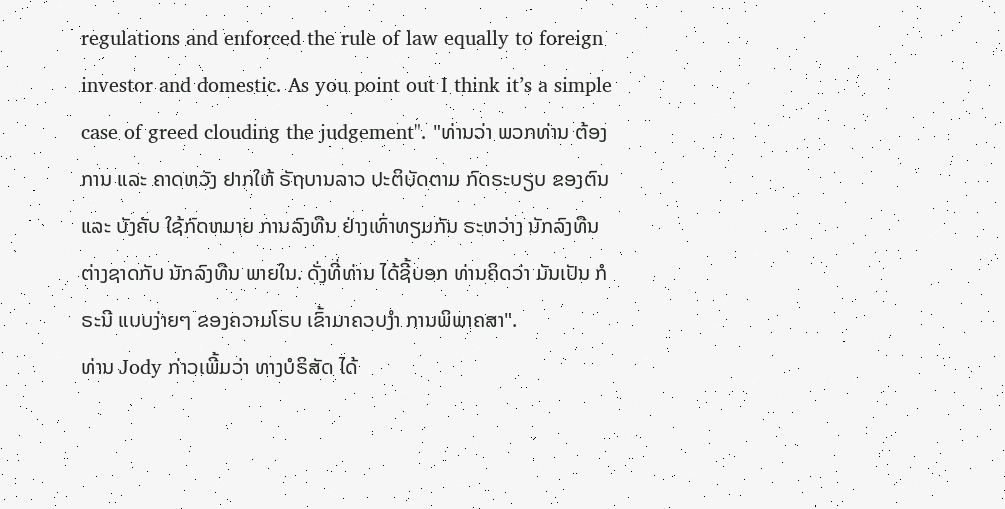regulations and enforced the rule of law equally to foreign investor and domestic. As you point out I think it’s a simple case of greed clouding the judgement". "ທ່ານວ່າ ພວກທ່ານ ຕ້ອງການ ແລະ ຄາດຫວັງ ຢາກໃຫ້ ຣັຖບານລາວ ປະຕິບັດຕາມ ກົດຣະບຽບ ຂອງຕົນ ແລະ ບັງຄັບ ໃຊ້ກົດຫມາຍ ການລົງທືນ ຢ່າງເທົ່າທຽມກັນ ຣະຫວ່າງ ນັກລົງທືນ ຕ່າງຊາດກັບ ນັກລົງທືນ ພາຍໃນ. ດັ່ງທີ່ທ່ານ ໄດ້ຊີ້ບອກ ທ່ານຄິດວ່າ ມັນເປັນ ກໍຣະນີ ແບບງ່າຍໆ ຂອງຄວາມໂຣບ ເຂົ້າມາຄວບງຳ ການພິພາຄສາ".
ທ່ານ Jody ກ່າວເພີ້ມວ່າ ທາງບໍຣິສັດ ໄດ້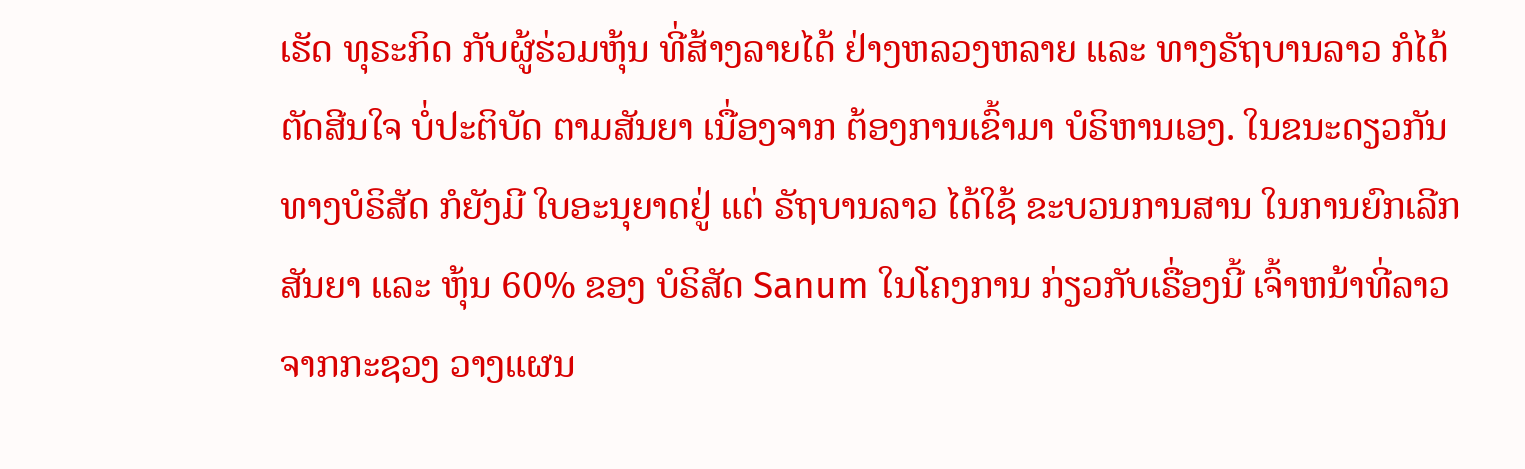ເຮັດ ທຸຣະກິດ ກັບຜູ້ຮ່ວມຫຸ້ນ ທີ່ສ້າງລາຍໄດ້ ຢ່າງຫລວງຫລາຍ ແລະ ທາງຣັຖບານລາວ ກໍໄດ້ຕັດສີນໃຈ ບໍ່ປະຕິບັດ ຕາມສັນຍາ ເນື່ອງຈາກ ຕ້ອງການເຂົ້າມາ ບໍຣິຫານເອງ. ໃນຂນະດຽວກັນ ທາງບໍຣິສັດ ກໍຍັງມີ ໃບອະນຸຍາດຢູ່ ແຕ່ ຣັຖບານລາວ ໄດ້ໃຊ້ ຂະບວນການສານ ໃນການຍົກເລີກ ສັນຍາ ແລະ ຫຸ້ນ 60% ຂອງ ບໍຣິສັດ Sanum ໃນໂຄງການ ກ່ຽວກັບເຣື່ອງນີ້ ເຈົ້າຫນ້າທີ່ລາວ ຈາກກະຊວງ ວາງແຜນ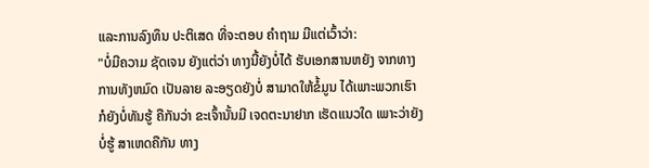ແລະການລົງທຶນ ປະຕິເສດ ທີ່ຈະຕອບ ຄຳຖາມ ມີແຕ່ເວົ້າວ່າ:
"ບໍ່ມີຄວາມ ຊັດເຈນ ຍັງແຕ່ວ່າ ທາງນີ້ຍັງບໍ່ໄດ້ ຮັບເອກສານຫຍັງ ຈາກທາງການທັງຫມົດ ເປັນລາຍ ລະອຽດຍັງບໍ່ ສາມາດໃຫ້ຂໍ້ມູນ ໄດ້ເພາະພວກເຮົາ ກໍຍັງບໍ່ທັນຮູ້ ຄືກັນວ່າ ຂະເຈົ້ານັ້ນມີ ເຈດຕະນາຢາກ ເຮັດແນວໃດ ເພາະວ່າຍັງບໍ່ຮູ້ ສາເຫດຄືກັນ ທາງ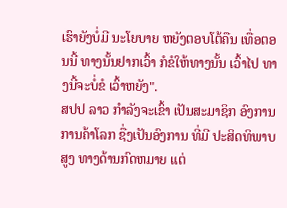ເຮົາຍັງບໍ່ມີ ນະໂຍບາຍ ຫຍັງຕອບໂຕ້ຄືນ ເທື່ອຕອນນີ້ ທາງນັ້ນຢາກເວົ້າ ກໍຂໍໃຫ້ທາງນັ້ນ ເວົ້າໄປ ທາງນີ້ຈະບໍ່ຂໍ ເວົ້າຫຍັງ".
ສປປ ລາວ ກຳລັງຈະເຂົ້າ ເປັນສະມາຊິກ ອົງການ ການຄ້າໂລກ ຊື່ງເປັນອົງການ ທີ່ມີ ປະສິດທິພາບສູງ ທາງດ້ານກົດຫມາຍ ແຕ່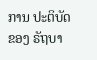ການ ປະຕິບັດ ຂອງ ຣັຖບາ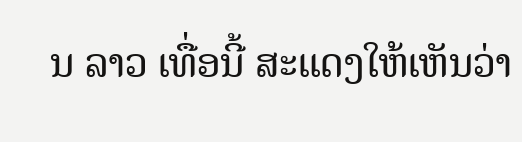ນ ລາວ ເທື່ອນີ້ ສະແດງໃຫ້ເຫັນວ່າ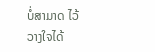ບໍ່ສາມາດ ໄວ້ວາງໃຈໄດ້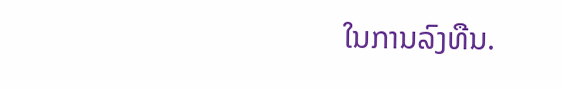ໃນການລົງທືນ.